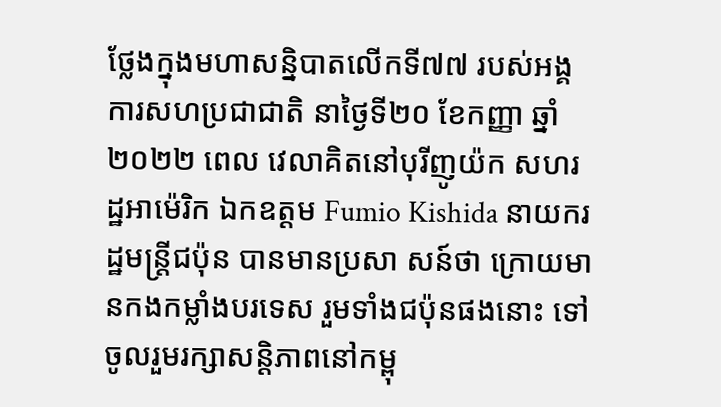ថ្លែងក្នុងមហាសន្និបាតលើកទី៧៧ របស់អង្គការសហប្រជាជាតិ នាថ្ងៃទី២០ ខែកញ្ញា ឆ្នាំ២០២២ ពេល វេលាគិតនៅបុរីញូយ៉ក សហរដ្ឋអាម៉េរិក ឯកឧត្ដម Fumio Kishida នាយករដ្ឋមន្ត្រីជប៉ុន បានមានប្រសា សន៍ថា ក្រោយមានកងកម្លាំងបរទេស រួមទាំងជប៉ុនផងនោះ ទៅចូលរួមរក្សាសន្តិភាពនៅកម្ពុ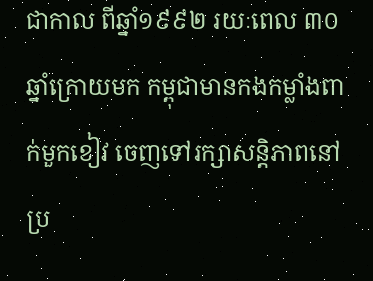ជាកាល ពីឆ្នាំ១៩៩២ រយៈពេល ៣០ ឆ្នាំក្រោយមក កម្ពុជាមានកងកម្លាំងពាក់មួកខៀវ ចេញទៅរក្សាសន្តិភាពនៅប្រ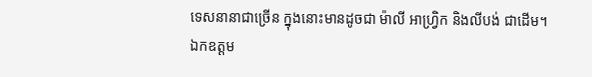ទេសនានាជាច្រើន ក្នុងនោះមានដូចជា ម៉ាលី អាហ្វ្រិក និងលីបង់ ជាដើម។
ឯកឧត្ដម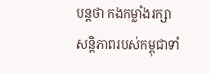បន្តថា កងកម្លាំងរក្សាសន្តិភាពរបស់កម្ពុជាទាំ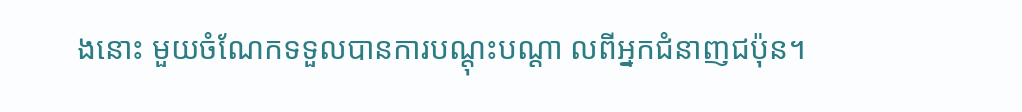ងនោះ មួយចំណែកទទួលបានការបណ្ដុះបណ្ដា លពីអ្នកជំនាញជប៉ុន។